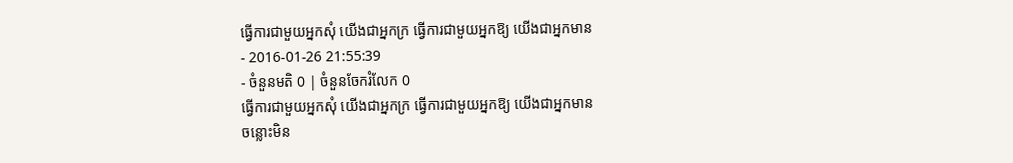ធ្វើការជាមួយអ្នកសុំ យើងជាអ្នកក្រ ធ្វើការជាមួយអ្នកឱ្យ យើងជាអ្នកមាន
- 2016-01-26 21:55:39
- ចំនួនមតិ 0 | ចំនួនចែករំលែក 0
ធ្វើការជាមួយអ្នកសុំ យើងជាអ្នកក្រ ធ្វើការជាមួយអ្នកឱ្យ យើងជាអ្នកមាន
ចន្លោះមិន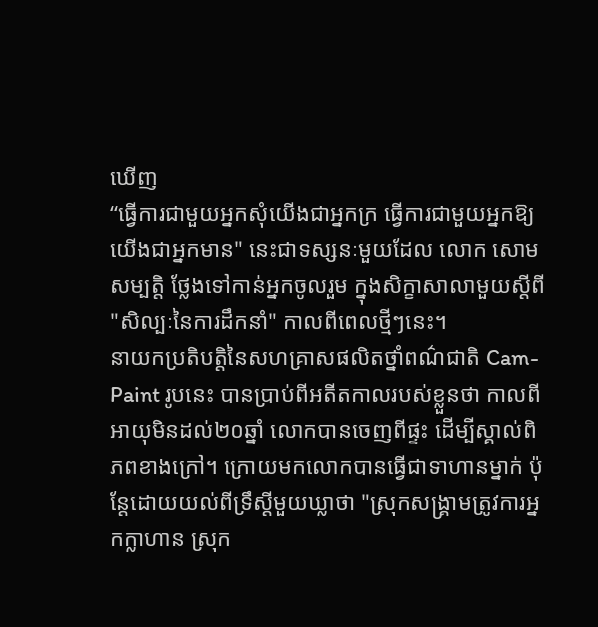ឃើញ
“ធ្វើការជាមួយអ្នកសុំយើងជាអ្នកក្រ ធ្វើការជាមួយអ្នកឱ្យយើងជាអ្នកមាន" នេះជាទស្សនៈមួយដែល លោក សោម សម្បត្តិ ថ្លែងទៅកាន់អ្នកចូលរួម ក្នុងសិក្ខាសាលាមួយស្ដីពី "សិល្បៈនៃការដឹកនាំ" កាលពីពេលថ្មីៗនេះ។
នាយកប្រតិបត្តិនៃសហគ្រាសផលិតថ្នាំពណ៌ជាតិ Cam-Paint រូបនេះ បានប្រាប់ពីអតីតកាលរបស់ខ្លួនថា កាលពីអាយុមិនដល់២០ឆ្នាំ លោកបានចេញពីផ្ទះ ដើម្បីស្គាល់ពិភពខាងក្រៅ។ ក្រោយមកលោកបានធ្វើជាទាហានម្នាក់ ប៉ុន្តែដោយយល់ពីទ្រឹស្ដីមួយឃ្លាថា "ស្រុកសង្គ្រាមត្រូវការអ្នកក្លាហាន ស្រុក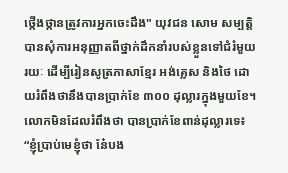ថ្កើងថ្កានត្រូវការអ្នកចេះដឹង" យុវជន សោម សម្បត្តិ បានសុំការអនុញ្ញាតពីថ្នាក់ដឹកនាំរបស់ខ្លួនទៅជំរំមួយរយៈ ដើម្បីរៀនសូត្រភាសាខ្មែរ អង់គ្លេស និងថៃ ដោយរំពឹងថានឹងបានប្រាក់ខែ ៣០០ ដុល្លារក្នុងមួយខែ។
លោកមិនដែលរំពឹងថា បានប្រាក់ខែពាន់ដុល្លារទេ៖ “ខ្ញុំប្រាប់មេខ្ញុំថា នែ៎បង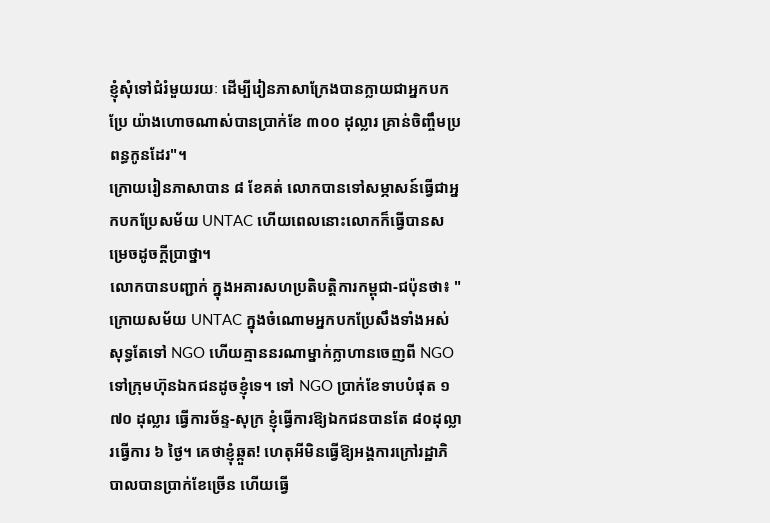ខ្ញុំសុំទៅជំរំមួយរយៈ ដើម្បីរៀនភាសាក្រែងបានក្លាយជាអ្នកបកប្រែ យ៉ាងហោចណាស់បានប្រាក់ខែ ៣០០ ដុល្លារ គ្រាន់ចិញ្ចឹមប្រពន្ធកូនដែរ"។
ក្រោយរៀនភាសាបាន ៨ ខែគត់ លោកបានទៅសម្ភាសន៍ធ្វើជាអ្នកបកប្រែសម័យ UNTAC ហើយពេលនោះលោកក៏ធ្វើបានសម្រេចដូចក្ដីប្រាថ្នា។
លោកបានបញ្ជាក់ ក្នុងអគារសហប្រតិបត្តិការកម្ពុជា-ជប៉ុនថា៖ "ក្រោយសម័យ UNTAC ក្នុងចំណោមអ្នកបកប្រែសឹងទាំងអស់ សុទ្ធតែទៅ NGO ហើយគ្មាននរណាម្នាក់ក្លាហានចេញពី NGO ទៅក្រុមហ៊ុនឯកជនដូចខ្ញុំទេ។ ទៅ NGO ប្រាក់ខែទាបបំផុត ១ ៧០ ដុល្លារ ធ្វើការច័ន្ទ-សុក្រ ខ្ញុំធ្វើការឱ្យឯកជនបានតែ ៨០ដុល្លារធ្វើការ ៦ ថ្ងៃ។ គេថាខ្ញុំឆ្កួត! ហេតុអីមិនធ្វើឱ្យអង្គការក្រៅរដ្ឋាភិបាលបានប្រាក់ខែច្រើន ហើយធ្វើ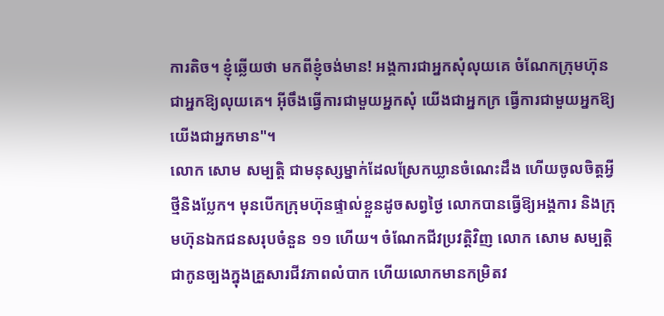ការតិច។ ខ្ញុំឆ្លើយថា មកពីខ្ញុំចង់មាន! អង្គការជាអ្នកសុំលុយគេ ចំណែកក្រុមហ៊ុនជាអ្នកឱ្យលុយគេ។ អ៊ីចឹងធ្វើការជាមួយអ្នកសុំ យើងជាអ្នកក្រ ធ្វើការជាមួយអ្នកឱ្យ យើងជាអ្នកមាន"។
លោក សោម សម្បត្តិ ជាមនុស្សម្នាក់ដែលស្រែកឃ្លានចំណេះដឹង ហើយចូលចិត្តអ្វីថ្មីនិងប្លែក។ មុនបើកក្រុមហ៊ុនផ្ទាល់ខ្លួនដូចសព្វថ្ងៃ លោកបានធ្វើឱ្យអង្គការ និងក្រុមហ៊ុនឯកជនសរុបចំនួន ១១ ហើយ។ ចំណែកជីវប្រវត្តិវិញ លោក សោម សម្បត្តិ ជាកូនច្បងក្នុងគ្រួសារជីវភាពលំបាក ហើយលោកមានកម្រិតវ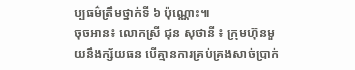ប្បធម៌ត្រឹមថ្នាក់ទី ៦ ប៉ុណ្ណោះ៕
ចុចអាន៖ លោកស្រី ជុន សុថានី ៖ ក្រុមហ៊ុនមួយនឹងក្ស័យធន បើគ្មានការគ្រប់គ្រងសាច់ប្រាក់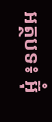អត្ថបទ៖ អ៊ុំ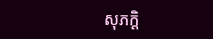សុភក្តិ